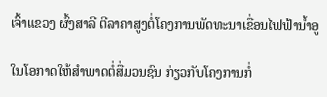ເຈົ້າແຂວງ ຜົ້ງສາລີ ຕີລາຄາສູງຕໍ່ໂຄງການພັດທະນາເຂື່ອນໄຟຟ້ານໍ້າອູ

ໃນໂອກາດໃຫ້ສຳພາດຕໍ່ສື່ມວນຊົນ ກ່ຽວກັບໂຄງການກໍ່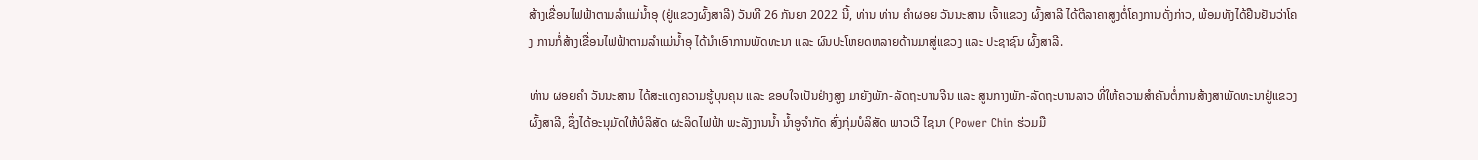ສ້າງເຂື່ອນໄຟຟ້າຕາມລໍາແມ່ນໍ້າອຸ (ຢູ່ແຂວງຜົ້ງສາລີ) ວັນທີ 26 ກັນຍາ 2022 ນີ້, ທ່ານ ທ່ານ ຄໍາຜອຍ ວັນນະສານ ເຈົ້າແຂວງ ຜົ້ງສາລີ ໄດ້ຕີລາຄາສູງຕໍ່ໂຄງການດັ່ງກ່າວ, ພ້ອມທັງໄດ້ຢືນຢັນວ່າໂຄງ ການກໍ່ສ້າງເຂື່ອນໄຟຟ້າຕາມລໍາແມ່ນໍ້າອຸ ໄດ້ນໍາເອົາການພັດທະນາ ແລະ ຜົນປະໂຫຍດຫລາຍດ້ານມາສູ່ແຂວງ ແລະ ປະຊາຊົນ ຜົ້ງສາລີ.

ທ່ານ ຜອຍຄໍາ ວັນນະສານ ໄດ້ສະແດງຄວາມຮູ້ບຸນຄຸນ ແລະ ຂອບໃຈເປັນຢ່າງສູງ ມາຍັງພັກ-ລັດຖະບານຈີນ ແລະ ສູນກາງພັກ-ລັດຖະບານລາວ ທີ່ໃຫ້ຄວາມສຳຄັນຕໍ່ການສ້າງສາພັດທະນາຢູ່ແຂວງຜົ້ງສາລີ, ຊຶ່ງໄດ້ອະນຸມັດໃຫ້ບໍລິສັດ ຜະລິດໄຟຟ້າ ພະລັງງານນ້ຳ ນ້ຳອູຈຳກັດ ສົ່ງກຸ່ມບໍລິສັດ ພາວເວີ ໄຊນາ (Power Chin ຮ່ວມມື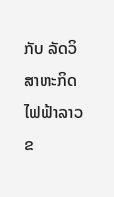ກັບ ລັດວິສາຫະກິດ ໄຟຟ້າລາວ ຂ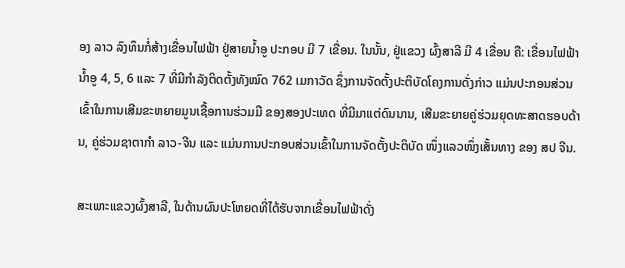ອງ ລາວ ລົງທຶນກໍ່ສ້າງເຂື່ອນໄຟຟ້າ ຢູ່ສາຍນ້ຳອູ ປະກອບ ມີ 7 ເຂື່ອນ. ໃນນັ້ນ, ຢູ່ແຂວງ ຜົ້ງສາລີ ມີ 4 ເຂື່ອນ ຄື: ເຂື່ອນໄຟຟ້ານໍ້າອູ 4, 5, 6 ແລະ 7 ທີ່ມີກໍາລັງຕິດຕັ້ງທັງໝົດ 762 ເມກາວັດ ຊຶ່ງການຈັດຕັ້ງປະຕິບັດໂຄງການດັ່ງກ່າວ ແມ່ນປະກອນສ່ວນເຂົ້າໃນການເສີມຂະຫຍາຍມູນເຊື້ອການຮ່ວມມື ຂອງສອງປະເທດ ທີ່ມີມາແຕ່ດົນນານ, ເສີມຂະຍາຍຄູ່ຮ່ວມຍຸດທະສາດຮອບດ້ານ, ຄູ່ຮ່ວມຊາຕາກຳ ລາວ-ຈີນ ແລະ ແມ່ນການປະກອບສ່ວນເຂົ້າໃນການຈັດຕັ້ງປະຕິບັດ ໜຶ່ງແລວໜຶ່ງເສັ້ນທາງ ຂອງ ສປ ຈີນ.

ສະເພາະແຂວງຜົ້ງສາລີ, ໃນດ້ານຜົນປະໂຫຍດທີ່ໄດ້ຮັບຈາກເຂື່ອນໄຟຟ້າດັ່ງ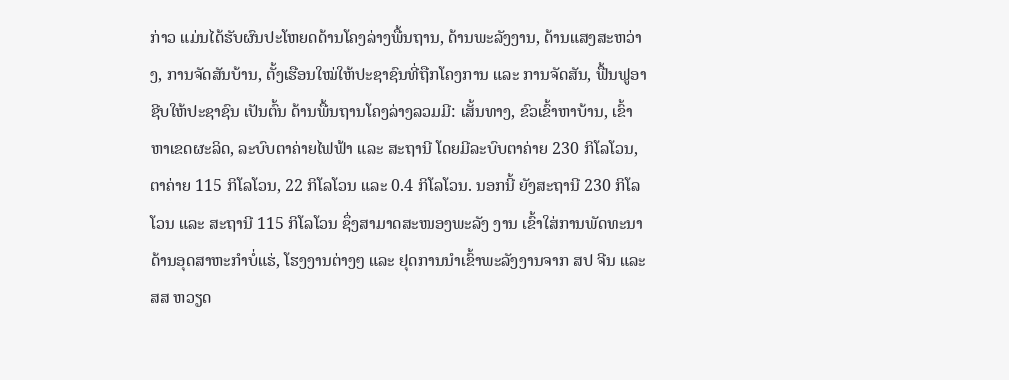ກ່າວ ແມ່ນໄດ້ຮັບຜົນປະໂຫຍດດ້ານໂຄງລ່າງພື້ນຖານ, ດ້ານພະລັງງານ, ດ້ານແສງສະຫວ່າງ, ການຈັດສັນບ້ານ, ຕັ້ງເຮືອນໃໝ່ໃຫ້ປະຊາຊົນທີ່ຖືກໂຄງການ ແລະ ການຈັດສັນ, ຟື້ນຟູອາຊີບໃຫ້ປະຊາຊົນ ເປັນຕົ້ນ ດ້ານພື້ນຖານໂຄງລ່າງລວມມີ: ເສັ້ນທາງ, ຂົວເຂົ້າຫາບ້ານ, ເຂົ້າຫາເຂດຜະລິດ, ລະບົບຕາຄ່າຍໄຟຟ້າ ແລະ ສະຖານີ ໂດຍມີລະບົບຕາຄ່າຍ 230 ກິໂລໂວນ, ຕາຄ່າຍ 115 ກິໂລໂວນ, 22 ກິໂລໂວນ ແລະ 0.4 ກິໂລໂວນ. ນອກນີ້ ຍັງສະຖານີ 230 ກິໂລໂວນ ແລະ ສະຖານີ 115 ກິໂລໂວນ ຊຶ່ງສາມາດສະໜອງພະລັງ ງານ ເຂົ້າໃສ່ການພັດທະນາດ້ານອຸດສາຫະກຳບໍ່ແຮ່, ໂຮງງານຕ່າງໆ ແລະ ຢຸດການນຳເຂົ້າພະລັງງານຈາກ ສປ ຈີນ ແລະ ສສ ຫວຽດ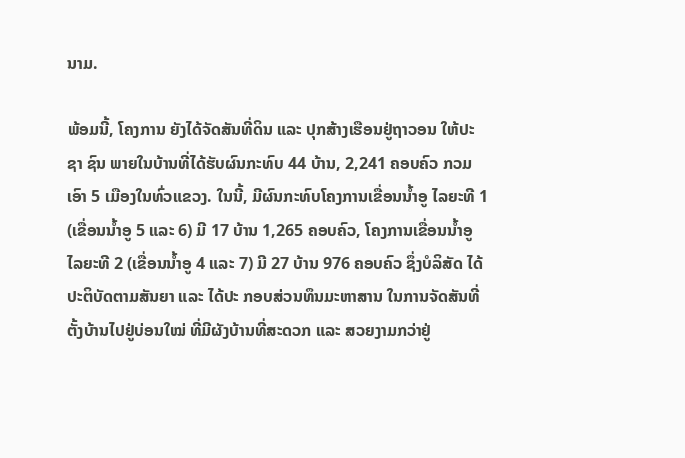ນາມ.

ພ້ອມນີ້, ໂຄງການ ຍັງໄດ້ຈັດສັນທີ່ດິນ ແລະ ປຸກສ້າງເຮືອນຢູ່ຖາວອນ ໃຫ້ປະຊາ ຊົນ ພາຍໃນບ້ານທີ່ໄດ້ຮັບຜົນກະທົບ 44 ບ້ານ, 2,241 ຄອບຄົວ ກວມເອົາ 5 ເມືອງໃນທົ່ວແຂວງ. ໃນນີ້, ມີຜົນກະທົບໂຄງການເຂື່ອນນໍ້າອູ ໄລຍະທີ 1 (ເຂື່ອນນ້ຳອູ 5 ແລະ 6) ມີ 17 ບ້ານ 1,265 ຄອບຄົວ, ໂຄງການເຂື່ອນນໍ້າອູ ໄລຍະທີ 2 (ເຂື່ອນນໍ້າອູ 4 ແລະ 7) ມີ 27 ບ້ານ 976 ຄອບຄົວ ຊຶ່ງບໍລິສັດ ໄດ້ປະຕິບັດຕາມສັນຍາ ແລະ ໄດ້ປະ ກອບສ່ວນທຶນມະຫາສານ ໃນການຈັດສັນທີ່ຕັ້ງບ້ານໄປຢູ່ບ່ອນໃໝ່ ທີ່ມີຜັງບ້ານທີ່ສະດວກ ແລະ ສວຍງາມກວ່າຢູ່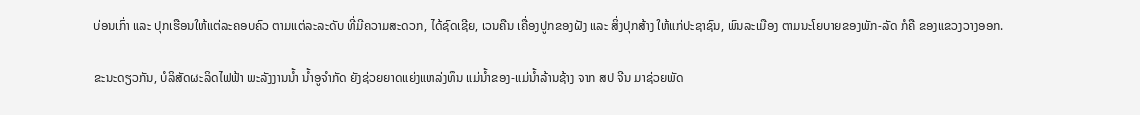ບ່ອນເກົ່າ ແລະ ປຸກເຮືອນໃຫ້ແຕ່ລະຄອບຄົວ ຕາມແຕ່ລະລະດັບ ທີ່ມີຄວາມສະດວກ, ໄດ້ຊົດເຊີຍ, ເວນຄືນ ເຄື່ອງປູກຂອງຝັງ ແລະ ສິ່ງປຸກສ້າງ ໃຫ້ແກ່ປະຊາຊົນ, ພົນລະເມືອງ ຕາມນະໂຍບາຍຂອງພັກ-ລັດ ກໍຄື ຂອງແຂວງວາງອອກ.

ຂະນະດຽວກັນ, ບໍລິສັດຜະລິດໄຟຟ້າ ພະລັງງານນ້ຳ ນ້ຳອູຈໍາກັດ ຍັງຊ່ວຍຍາດແຍ່ງແຫລ່ງທຶນ ແມ່ນ້ຳຂອງ-ແມ່ນໍ້າລ້ານຊ້າງ ຈາກ ສປ ຈີນ ມາຊ່ວຍພັດ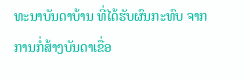ທະນາບັນດາບ້ານ ທີ່ໄດ້ຮັບຜົນກະທົບ ຈາກການກໍ່ສ້າງບັນດາເຂື່ອ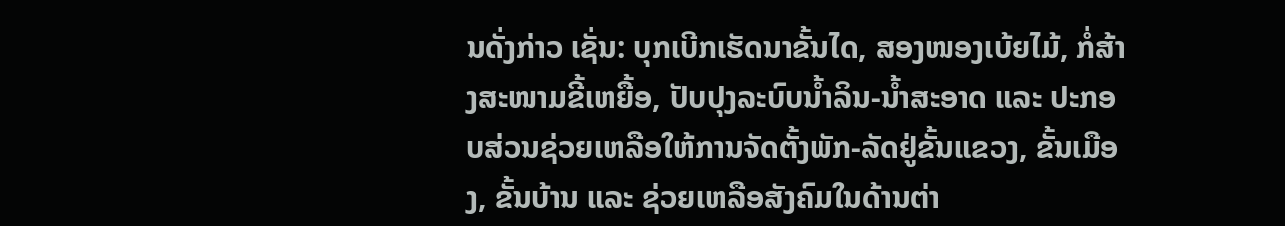ນດັ່ງກ່າວ ເຊັ່ນ: ບຸກເບີກເຮັດນາຂັ້ນໄດ, ສອງໜອງເບ້ຍໄມ້, ກໍ່ສ້າງສະໜາມຂີ້ເຫຍື້ອ, ປັບປຸງລະບົບນ້ຳລິນ-ນໍ້າສະອາດ ແລະ ປະກອບສ່ວນຊ່ວຍເຫລືອໃຫ້ການຈັດຕັ້ງພັກ-ລັດຢູ່ຂັ້ນແຂວງ, ຂັ້ນເມືອງ, ຂັ້ນບ້ານ ແລະ ຊ່ວຍເຫລືອສັງຄົມໃນດ້ານຕ່າ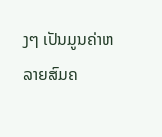ງໆ ເປັນມູນຄ່າຫລາຍສົມຄ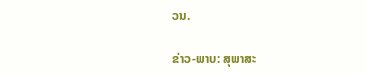ວນ.

ຂ່າວ-ພາບ: ສຸພາສະ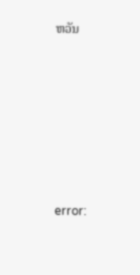ຫວັນ







error: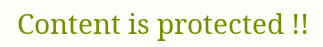Content is protected !!